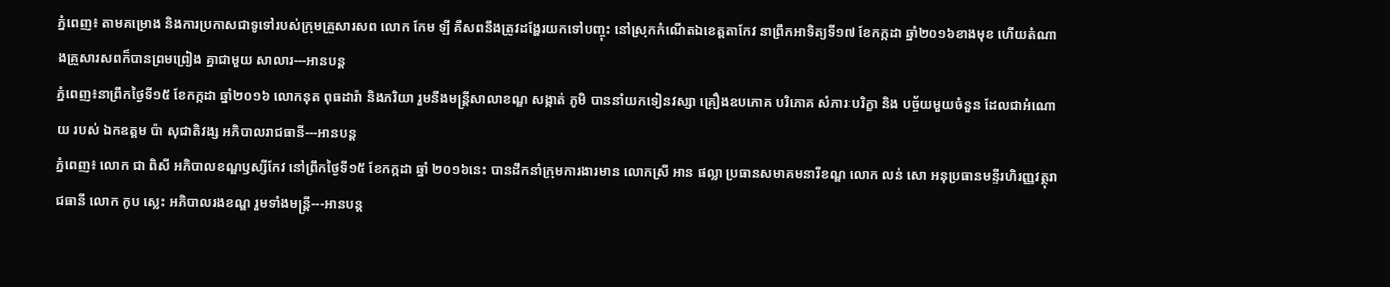ភ្នំពេញ៖ តាមគម្រោង និងការប្រកាសជាទូទៅរបស់ក្រុមគ្រួសារសព លោក កែម ឡី គឺសពនឹងត្រូវដង្ហែរយកទៅបញ្ចុះ នៅស្រុកកំណើតឯខេត្តតាកែវ នាព្រឹកអាទិត្យទី១៧ ខែកក្កដា ឆ្នាំ២០១៦ខាងមុខ ហើយតំណាងគ្រួសារសពក៏បានព្រមព្រៀង គ្នាជាមួយ សាលារ---អានបន្ត
ភ្នំពេញ៖នាព្រឹកថ្ងៃទី១៥ ខែកក្កដា ឆ្នាំ២០១៦ លោកនុត ពុធដារ៉ា និងភរិយា រួមនឹងមន្ត្រីសាលាខណ្ឌ សង្កាត់ ភូមិ បាននាំយកទៀនវស្សា គ្រឿងឧបភោគ បរិភោគ សំភារៈបរិក្ខា និង បច្ច័យមួយចំនួន ដែលជាអំណោយ របស់ ឯកឧត្តម ប៉ា សុជាតិវង្ស អភិបាលរាជធានី---អានបន្ត
ភ្នំពេញ៖ លោក ជា ពិសី អភិបាលខណ្ឌឫស្សីកែវ នៅព្រឹកថ្ងៃទី១៥ ខែកក្កដា ឆ្នាំ ២០១៦នេះ បានដឹកនាំក្រុមការងារមាន លោកស្រី អាន ផល្លា ប្រធានសមាគមនារីខណ្ឌ លោក លន់ សោ អនុប្រធានមន្ទីរហិរញ្ញវត្ថុរាជធានី លោក កូប ស្លេះ អភិបាលរងខណ្ឌ រួមទាំងមន្ត្រី---អានបន្ត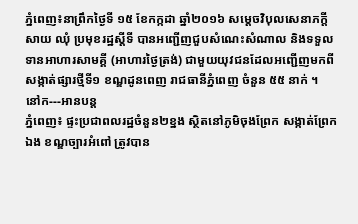ភ្នំពេញ៖នាព្រឹកថ្ងៃទី ១៥ ខែកក្កដា ឆ្នាំ២០១៦ សម្ដេចវិបុលសេនាភក្ដី សាយ ឈុំ ប្រមុខរដ្ឋស្ដីទី បានអញ្ជើញជួបសំណេះសំណាល និងទទួលទានអាហារសាមគ្គី (អាហារថ្ងៃត្រង់) ជាមួយយុវជនដែលអញ្ជើញមកពីសង្កាត់ផ្សារថ្មីទី១ ខណ្ឌដូនពេញ រាជធានីភ្នំពេញ ចំនួន ៥៥ នាក់ ។
នៅក---អានបន្ត
ភ្នំពេញ៖ ផ្ទះប្រជាពលរដ្ឋចំនួន២ខ្នង ស្ថិតនៅភូមិចុងព្រែក សង្កាត់ព្រែកឯង ខណ្ឌច្បារអំពៅ ត្រូវបាន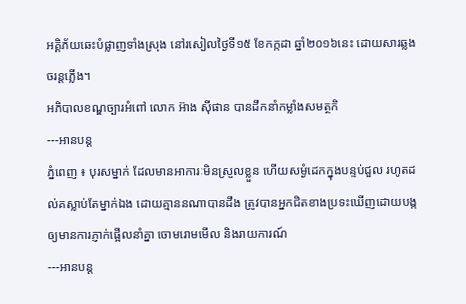អគ្គិភ័យឆេះបំផ្លាញទាំងស្រុង នៅរសៀលថ្ងៃទី១៥ ខែកក្កដា ឆ្នាំ២០១៦នេះ ដោយសារឆ្លងចរន្តភ្លើង។
អភិបាលខណ្ឌច្បារអំពៅ លោក អ៊ាង ស៊ីផាន បានដឹកនាំកម្លាំងសមត្ថកិ
---អានបន្ត
ភ្នំពេញ ៖ បុរសម្នាក់ ដែលមានអាការៈមិនស្រួលខ្លួន ហើយសម្ងំដេកក្នុងបន្ទប់ជួល រហូតដល់គស្លាប់តែម្នាក់ឯង ដោយគ្មាននណាបានដឹង ត្រូវបានអ្នកជិតខាងប្រទះឃើញដោយបង្កឲ្យមានការភ្ញាក់ផ្អើលនាំគ្នា ចោមរោមមើល និងរាយការណ៍
---អានបន្ត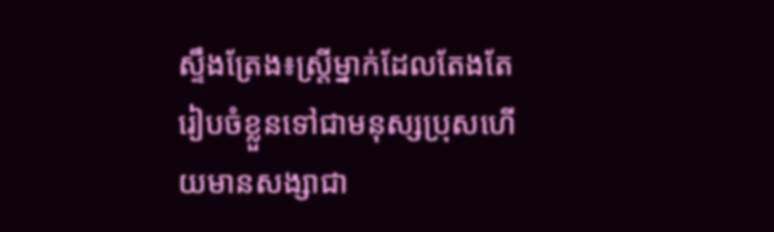ស្ទឹងត្រែង៖ស្ត្រីម្នាក់ដែលតែងតែ រៀបចំខ្លួនទៅជាមនុស្សប្រុសហើយមានសង្សាជា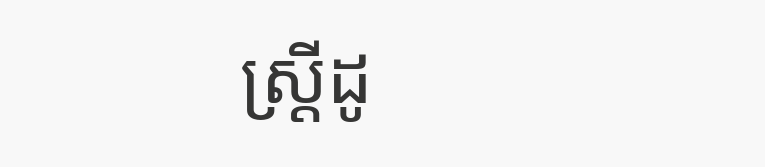ស្ត្រីដូ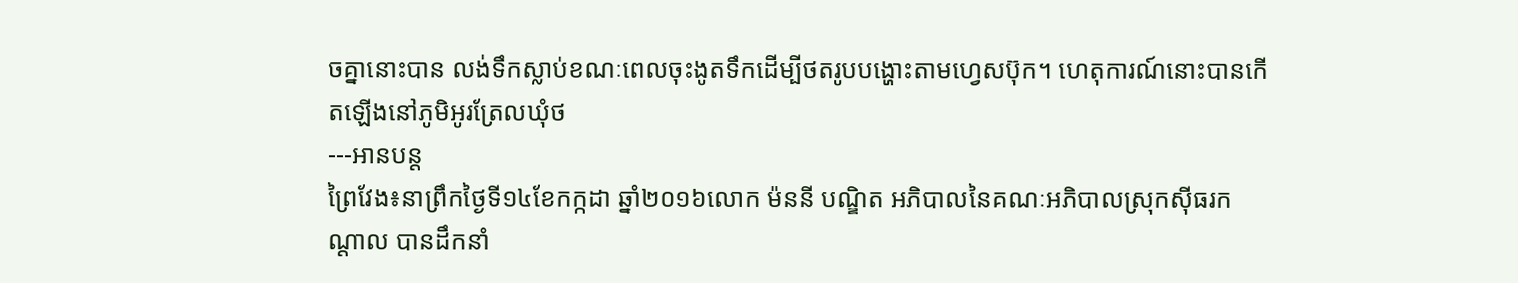ចគ្នានោះបាន លង់ទឹកស្លាប់ខណៈពេលចុះងូតទឹកដើម្បីថតរូបបង្ហោះតាមហ្វេសប៊ុក។ ហេតុការណ៍នោះបានកើតឡើងនៅភូមិអូរត្រែលឃុំថ
---អានបន្ត
ព្រៃវែង៖នាព្រឹកថ្ងៃទី១៤ខែកក្កដា ឆ្នាំ២០១៦លោក ម៉ននី បណ្ឌិត អភិបាលនៃគណៈអភិបាលស្រុកស៊ីធរកណ្ដាល បានដឹកនាំ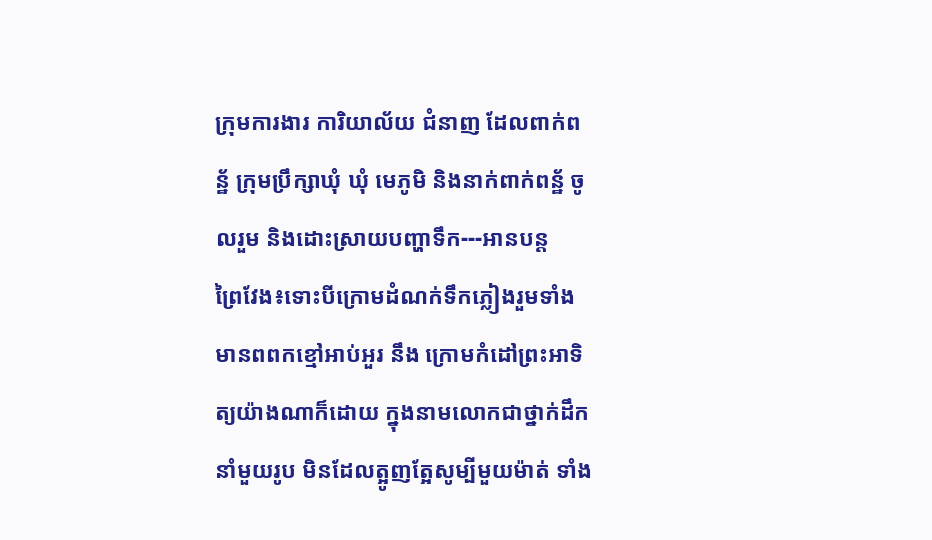ក្រុមការងារ ការិយាល័យ ជំនាញ ដែលពាក់ពន្ឋ័ ក្រុមប្រឹក្សាឃុំ ឃុំ មេភូមិ និងនាក់ពាក់ពន្ឋ័ ចូលរួម និងដោះស្រាយបញ្ហាទឹក---អានបន្ត
ព្រៃវែង៖ទោះបីក្រោមដំណក់ទឹកភ្លៀងរួមទាំងមានពពកខ្មៅអាប់អួរ នឹង ក្រោមកំដៅព្រះអាទិត្យយ៉ាងណាក៏ដោយ ក្នុងនាមលោកជាថ្នាក់ដឹកនាំមួយរូប មិនដែលត្អូញត្អែសូម្បីមួយម៉ាត់ ទាំង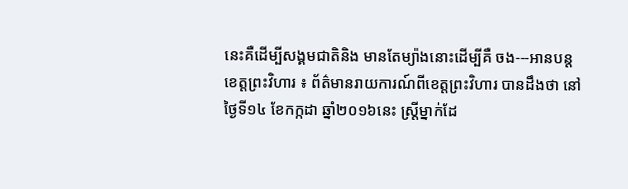នេះគឺដើម្បីសង្គមជាតិនិង មានតែម្យ៉ាងនោះដើម្បីគឺ ចង---អានបន្ត
ខេត្តព្រះវិហារ ៖ ព័ត៌មានរាយការណ៍ពីខេត្តព្រះវិហារ បានដឹងថា នៅថ្ងៃទី១៤ ខែកក្កដា ឆ្នាំ២០១៦នេះ ស្ត្រីម្នាក់ដែ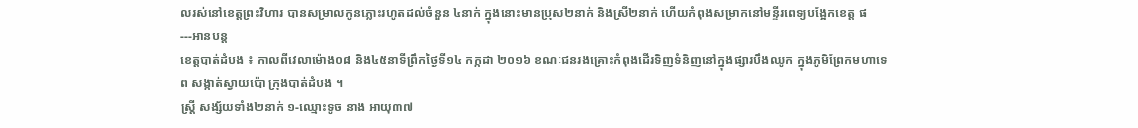លរស់នៅខេត្តព្រះវិហារ បានសម្រាលកូនភ្លោះរហូតដល់ចំនួន ៤នាក់ ក្នុងនោះមានប្រុស២នាក់ និងស្រី២នាក់ ហើយកំពុងសម្រាកនៅមន្ទីរពេទ្យបង្អែកខេត្ត ផ
---អានបន្ត
ខេត្តបាត់ដំបង ៖ កាលពីវេលាម៉ោង០៨ និង៤៥នាទីព្រឹកថ្ងៃទី១៤ កក្កដា ២០១៦ ខណៈជនរងគ្រោះកំពុងដើរទិញទំនិញនៅក្នុងផ្សារបឹងឈូក ក្នុងភូមិព្រែកមហាទេព សង្កាត់ស្វាយប៉ោ ក្រុងបាត់ដំបង ។
ស្ត្រី សង្ស័យទាំង២នាក់ ១-ឈ្មោះទូច នាង អាយុ៣៧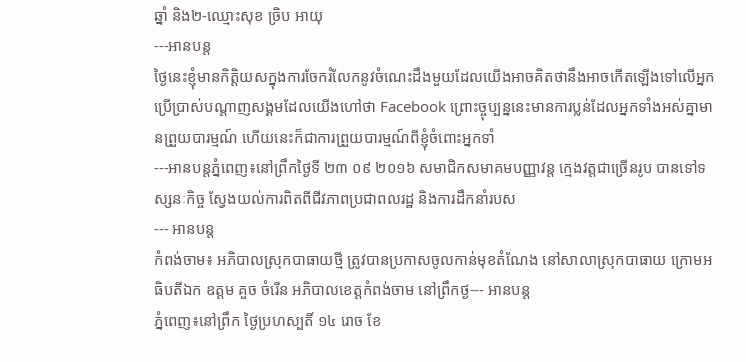ឆ្នាំ និង២-ឈ្មោះសុខ ច្រិប អាយុ
---អានបន្ត
ថ្ងៃនេះខ្ញុំមានកិត្តិយសក្នុងការចែករំលែកនូវចំណេះដឹងមួយដែលយើងអាចគិតថានឹងអាចកើតឡើងទៅលើអ្នកប្រើប្រាស់បណ្តាញសង្គមដែលយើងហៅថា Facebook ព្រោះច្ចុប្បន្ននេះមានការប្លន់ដែលអ្នកទាំងអស់គ្នាមានព្រួយបារម្មណ៍ ហើយនេះក៏ជាការព្រួយបារម្មណ៍ពីខ្ញុំចំពោះអ្នកទាំ
---អានបន្តភ្នំពេញ៖នៅព្រឹកថ្ងៃទី ២៣ ០៩ ២០១៦ សមាជិកសមាគមបញ្ញាវន្ត ក្មេងវត្តជាច្រើនរូប បានទៅទស្សនៈកិច្ច ស្វែងយល់ការពិតពីជីវភាពប្រជាពលរដ្ឋ និងការដឹកនាំរបស
--- អានបន្ត
កំពង់ចាម៖ អភិបាលស្រុកបាធាយថ្មី ត្រូវបានប្រកាសចូលកាន់មុខតំណែង នៅសាលាស្រុកបាធាយ ក្រោមអធិបតីឯក ឧត្តម គួច ចំរើន អភិបាលខេត្តកំពង់ចាម នៅព្រឹកថ្ង--- អានបន្ត
ភ្នំពេញ៖នៅព្រឹក ថ្ងៃប្រហស្បតិ៍ ១៤ រោច ខែ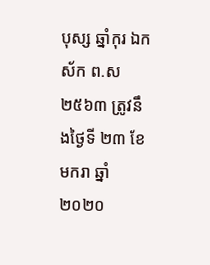បុស្ស ឆ្នាំកុរ ឯកស័ក ព.ស ២៥៦៣ ត្រូវនឹងថ្ងៃទី ២៣ ខែមករា ឆ្នាំ ២០២០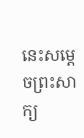នេះសម្តេចព្រះសាក្យ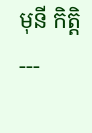មុនី កិត្តិ
---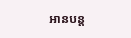អានបន្ត